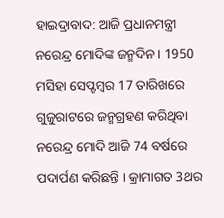ହାଇଦ୍ରାବାଦ: ଆଜି ପ୍ରଧାନମନ୍ତ୍ରୀ ନରେନ୍ଦ୍ର ମୋଦିଙ୍କ ଜନ୍ମଦିନ । 1950 ମସିହା ସେପ୍ଟମ୍ବର 17 ତାରିଖରେ ଗୁଜୁରାଟରେ ଜନ୍ମଗ୍ରହଣ କରିଥିବା ନରେନ୍ଦ୍ର ମୋଦି ଆଜି 74 ବର୍ଷରେ ପଦାର୍ପଣ କରିଛନ୍ତି । କ୍ରାମାଗତ 3ଥର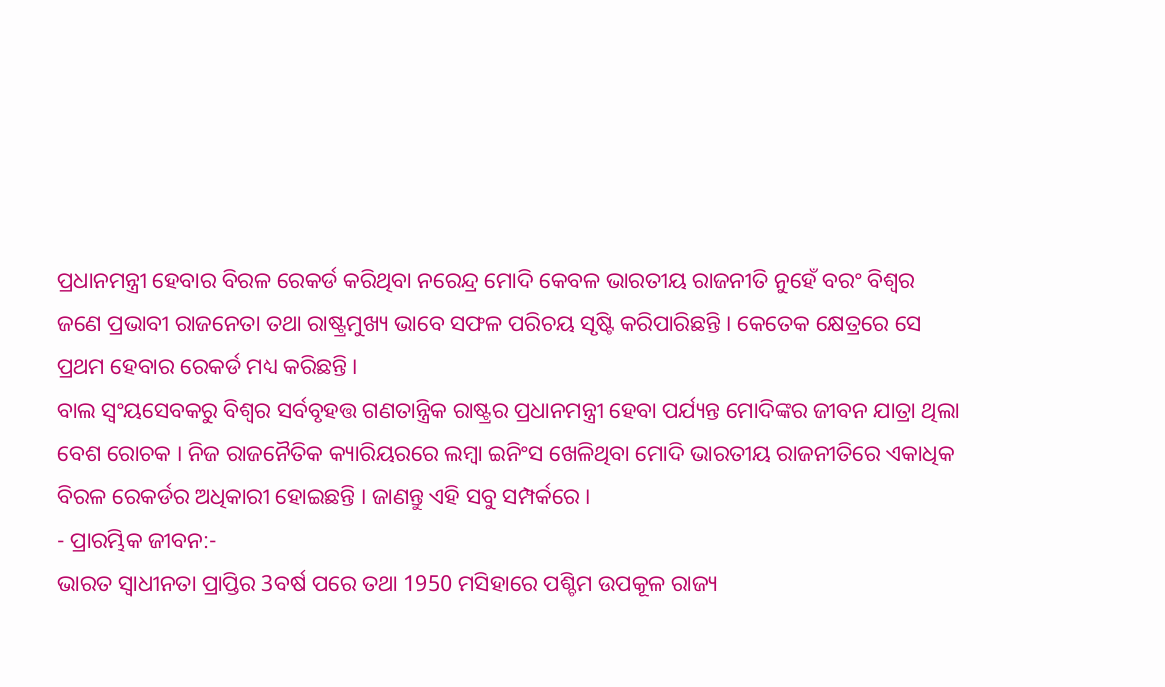ପ୍ରଧାନମନ୍ତ୍ରୀ ହେବାର ବିରଳ ରେକର୍ଡ କରିଥିବା ନରେନ୍ଦ୍ର ମୋଦି କେବଳ ଭାରତୀୟ ରାଜନୀତି ନୁହେଁ ବରଂ ବିଶ୍ବର ଜଣେ ପ୍ରଭାବୀ ରାଜନେତା ତଥା ରାଷ୍ଟ୍ରମୁଖ୍ୟ ଭାବେ ସଫଳ ପରିଚୟ ସୃଷ୍ଟି କରିପାରିଛନ୍ତି । କେତେକ କ୍ଷେତ୍ରରେ ସେ ପ୍ରଥମ ହେବାର ରେକର୍ଡ ମଧ୍ୟ କରିଛନ୍ତି ।
ବାଲ ସ୍ବଂୟସେବକରୁ ବିଶ୍ବର ସର୍ବବୃହତ୍ତ ଗଣତାନ୍ତ୍ରିକ ରାଷ୍ଟ୍ରର ପ୍ରଧାନମନ୍ତ୍ରୀ ହେବା ପର୍ଯ୍ୟନ୍ତ ମୋଦିଙ୍କର ଜୀବନ ଯାତ୍ରା ଥିଲା ବେଶ ରୋଚକ । ନିଜ ରାଜନୈତିକ କ୍ୟାରିୟରରେ ଲମ୍ବା ଇନିଂସ ଖେଳିଥିବା ମୋଦି ଭାରତୀୟ ରାଜନୀତିରେ ଏକାଧିକ ବିରଳ ରେକର୍ଡର ଅଧିକାରୀ ହୋଇଛନ୍ତି । ଜାଣନ୍ତୁ ଏହି ସବୁ ସମ୍ପର୍କରେ ।
- ପ୍ରାରମ୍ଭିକ ଜୀବନ:-
ଭାରତ ସ୍ବାଧୀନତା ପ୍ରାପ୍ତିର 3ବର୍ଷ ପରେ ତଥା 1950 ମସିହାରେ ପଶ୍ଚିମ ଉପକୂଳ ରାଜ୍ୟ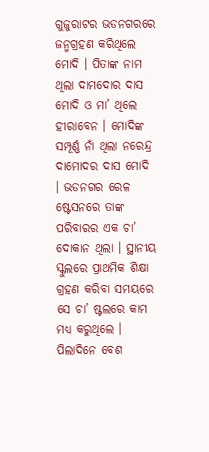ଗୁଜୁରାଟର ଭଡନଗରରେ ଜନ୍ମଗ୍ରହଣ କରିଥିଲେ ମୋଦି । ପିତାଙ୍କ ନାମ ଥିଲା ଦାମଦୋର ଦାସ ମୋଦି ଓ ମା’ ଥିଲେ ହୀରାବେନ । ମୋଦିଙ୍କ ସମ୍ପୂର୍ଣ୍ଣ ନାଁ ଥିଲା ନରେନ୍ଦ୍ର ଦାମୋଦର ଦାସ ମୋଦି । ଭଡନଗର ରେଳ ଷ୍ଟେସନରେ ତାଙ୍କ ପରିବାରର ଏକ ଚା’ ଦୋକାନ ଥିଲା । ସ୍ଥାନୀୟ ସ୍କୁଲରେ ପ୍ରାଥମିକ ଶିକ୍ଷା ଗ୍ରହଣ କରିବା ସମୟରେ ସେ ଚା’ ଷ୍ଟଲରେ କାମ ମଧ୍ୟ କରୁଥିଲେ । ପିଲାଦିନେ ବେଶ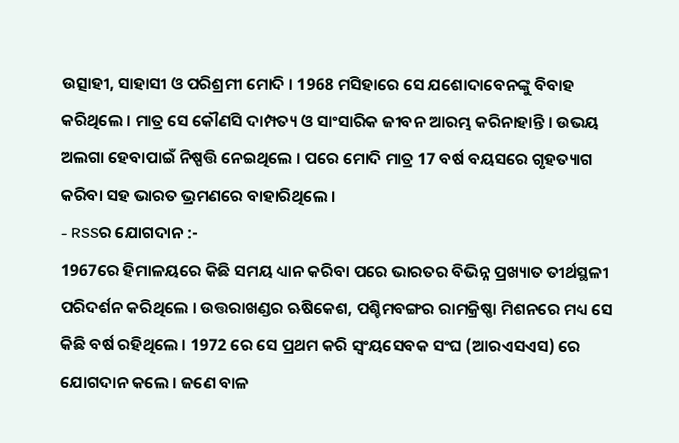ଉତ୍ସାହୀ, ସାହାସୀ ଓ ପରିଶ୍ରମୀ ମୋଦି । 1968 ମସିହାରେ ସେ ଯଶୋଦାବେନଙ୍କୁ ବିବାହ କରିଥିଲେ । ମାତ୍ର ସେ କୌଣସି ଦାମ୍ପତ୍ୟ ଓ ସାଂସାରିକ ଜୀବନ ଆରମ୍ଭ କରିନାହାନ୍ତି । ଉଭୟ ଅଲଗା ହେବାପାଇଁ ନିଷ୍ପତ୍ତି ନେଇଥିଲେ । ପରେ ମୋଦି ମାତ୍ର 17 ବର୍ଷ ବୟସରେ ଗୃହତ୍ୟାଗ କରିବା ସହ ଭାରତ ଭ୍ରମଣରେ ବାହାରିଥିଲେ ।
- RSSର ଯୋଗଦାନ :-
1967ରେ ହିମାଳୟରେ କିଛି ସମୟ ଧ୍ୟାନ କରିବା ପରେ ଭାରତର ବିଭିନ୍ନ ପ୍ରଖ୍ୟାତ ତୀର୍ଥସ୍ଥଳୀ ପରିଦର୍ଶନ କରିଥିଲେ । ଉତ୍ତରାଖଣ୍ଡର ଋଷିକେଶ, ପଶ୍ଚିମବଙ୍ଗର ରାମକ୍ରିଷ୍ଣା ମିଶନରେ ମଧ୍ୟ ସେ କିଛି ବର୍ଷ ରହିଥିଲେ । 1972 ରେ ସେ ପ୍ରଥମ କରି ସ୍ବଂୟସେବକ ସଂଘ (ଆରଏସଏସ) ରେ ଯୋଗଦାନ କଲେ । ଜଣେ ବାଳ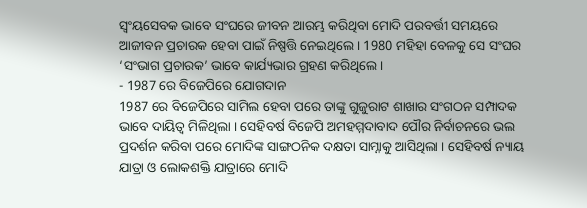ସ୍ବଂୟସେବକ ଭାବେ ସଂଘରେ ଜୀବନ ଆରମ୍ଭ କରିଥିବା ମୋଦି ପରବର୍ତ୍ତୀ ସମୟରେ ଆଜୀବନ ପ୍ରଚାରକ ହେବା ପାଇଁ ନିଷ୍ପତ୍ତି ନେଇଥିଲେ । 1980 ମହିହା ବେଳକୁ ସେ ସଂଘର ‘ସଂଭାଗ ପ୍ରଚାରକ’ ଭାବେ କାର୍ଯ୍ୟଭାର ଗ୍ରହଣ କରିଥିଲେ ।
- 1987 ରେ ବିଜେପିରେ ଯୋଗଦାନ
1987 ରେ ବିଜେପିରେ ସାମିଲ ହେବା ପରେ ତାଙ୍କୁ ଗୁଜୁରାଟ ଶାଖାର ସଂଗଠନ ସମ୍ପାଦକ ଭାବେ ଦାୟିତ୍ବ ମିଳିଥିଲା । ସେହିବର୍ଷ ବିଜେପି ଅମହମ୍ମଦାବାଦ ପୌର ନିର୍ବାଚନରେ ଭଲ ପ୍ରଦର୍ଶନ କରିବା ପରେ ମୋଦିଙ୍କ ସାଙ୍ଗଠନିକ ଦକ୍ଷତା ସାମ୍ନାକୁ ଆସିଥିଲା । ସେହିବର୍ଷ ନ୍ୟାୟ ଯାତ୍ରା ଓ ଲୋକଶକ୍ତି ଯାତ୍ରାରେ ମୋଦି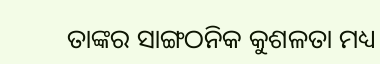ତାଙ୍କର ସାଙ୍ଗଠନିକ କୁଶଳତା ମଧ୍ୟ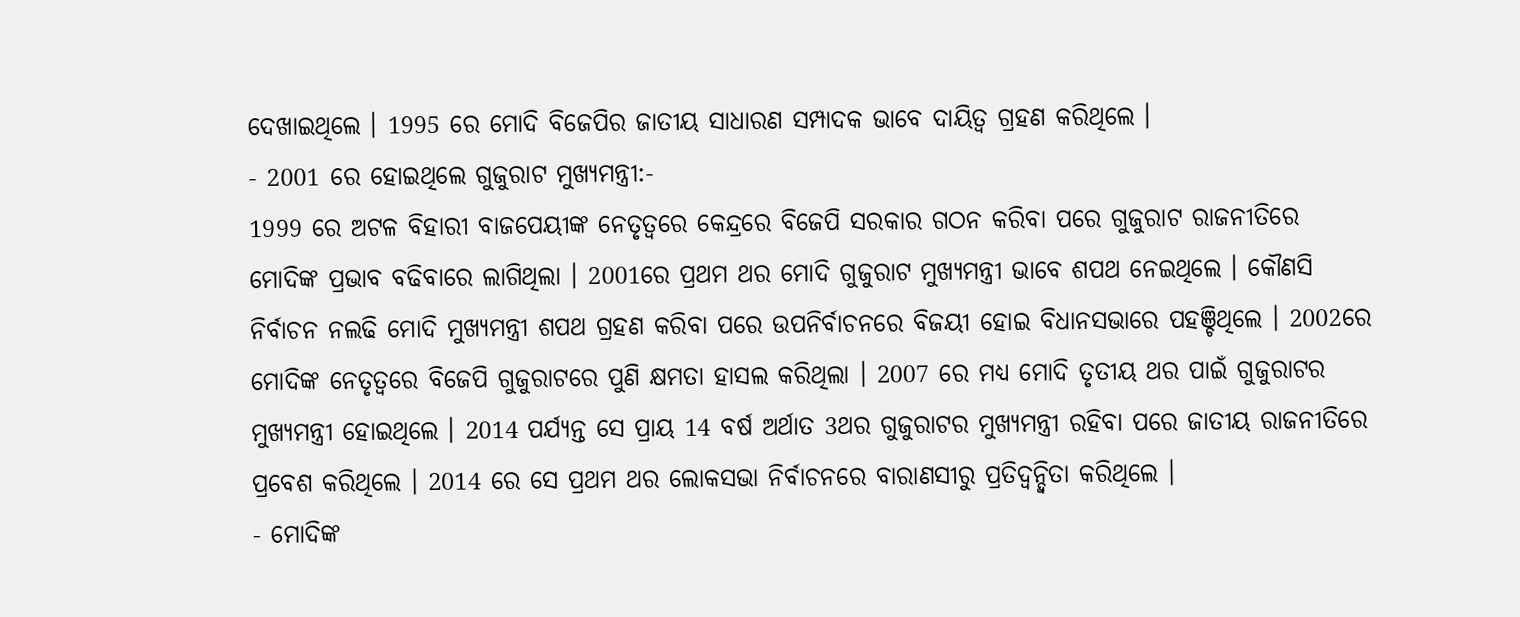ଦେଖାଇଥିଲେ । 1995 ରେ ମୋଦି ବିଜେପିର ଜାତୀୟ ସାଧାରଣ ସମ୍ପାଦକ ଭାବେ ଦାୟିତ୍ବ ଗ୍ରହଣ କରିଥିଲେ ।
- 2001 ରେ ହୋଇଥିଲେ ଗୁଜୁରାଟ ମୁଖ୍ୟମନ୍ତ୍ରୀ:-
1999 ରେ ଅଟଳ ବିହାରୀ ବାଜପେୟୀଙ୍କ ନେତୃତ୍ବରେ କେନ୍ଦ୍ରରେ ବିଜେପି ସରକାର ଗଠନ କରିବା ପରେ ଗୁଜୁରାଟ ରାଜନୀତିରେ ମୋଦିଙ୍କ ପ୍ରଭାବ ବଢିବାରେ ଲାଗିଥିଲା । 2001ରେ ପ୍ରଥମ ଥର ମୋଦି ଗୁଜୁରାଟ ମୁଖ୍ୟମନ୍ତ୍ରୀ ଭାବେ ଶପଥ ନେଇଥିଲେ । କୌଣସି ନିର୍ବାଚନ ନଲଢି ମୋଦି ମୁଖ୍ୟମନ୍ତ୍ରୀ ଶପଥ ଗ୍ରହଣ କରିବା ପରେ ଉପନିର୍ବାଚନରେ ବିଜୟୀ ହୋଇ ବିଧାନସଭାରେ ପହଞ୍ଚିଥିଲେ । 2002ରେ ମୋଦିଙ୍କ ନେତୃତ୍ବରେ ବିଜେପି ଗୁଜୁରାଟରେ ପୁଣି କ୍ଷମତା ହାସଲ କରିଥିଲା । 2007 ରେ ମଧ୍ୟ ମୋଦି ତୃତୀୟ ଥର ପାଇଁ ଗୁଜୁରାଟର ମୁଖ୍ୟମନ୍ତ୍ରୀ ହୋଇଥିଲେ । 2014 ପର୍ଯ୍ୟନ୍ତ ସେ ପ୍ରାୟ 14 ବର୍ଷ ଅର୍ଥାତ 3ଥର ଗୁଜୁରାଟର ମୁଖ୍ୟମନ୍ତ୍ରୀ ରହିବା ପରେ ଜାତୀୟ ରାଜନୀତିରେ ପ୍ରବେଶ କରିଥିଲେ । 2014 ରେ ସେ ପ୍ରଥମ ଥର ଲୋକସଭା ନିର୍ବାଚନରେ ବାରାଣସୀରୁ ପ୍ରତିଦ୍ବନ୍ଦ୍ବିତା କରିଥିଲେ ।
- ମୋଦିଙ୍କ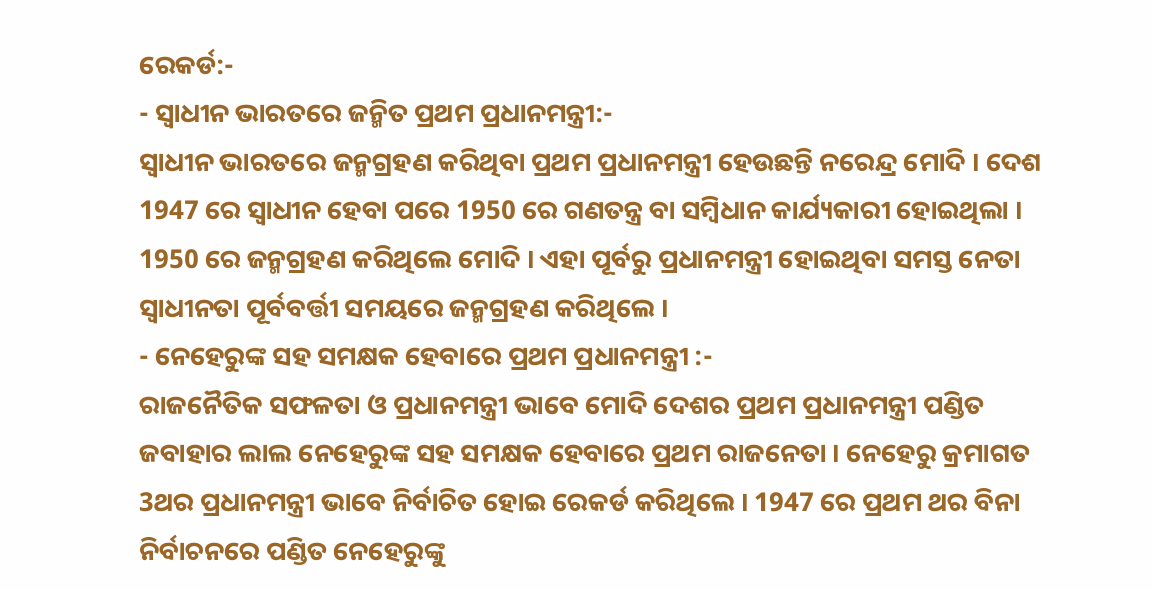ରେକର୍ଡ:-
- ସ୍ବାଧୀନ ଭାରତରେ ଜନ୍ମିତ ପ୍ରଥମ ପ୍ରଧାନମନ୍ତ୍ରୀ:-
ସ୍ବାଧୀନ ଭାରତରେ ଜନ୍ମଗ୍ରହଣ କରିଥିବା ପ୍ରଥମ ପ୍ରଧାନମନ୍ତ୍ରୀ ହେଉଛନ୍ତି ନରେନ୍ଦ୍ର ମୋଦି । ଦେଶ 1947 ରେ ସ୍ବାଧୀନ ହେବା ପରେ 1950 ରେ ଗଣତନ୍ତ୍ର ବା ସମ୍ବିଧାନ କାର୍ଯ୍ୟକାରୀ ହୋଇଥିଲା । 1950 ରେ ଜନ୍ମଗ୍ରହଣ କରିଥିଲେ ମୋଦି । ଏହା ପୂର୍ବରୁ ପ୍ରଧାନମନ୍ତ୍ରୀ ହୋଇଥିବା ସମସ୍ତ ନେତା ସ୍ବାଧୀନତା ପୂର୍ବବର୍ତ୍ତୀ ସମୟରେ ଜନ୍ମଗ୍ରହଣ କରିଥିଲେ ।
- ନେହେରୁଙ୍କ ସହ ସମକ୍ଷକ ହେବାରେ ପ୍ରଥମ ପ୍ରଧାନମନ୍ତ୍ରୀ :-
ରାଜନୈତିକ ସଫଳତା ଓ ପ୍ରଧାନମନ୍ତ୍ରୀ ଭାବେ ମୋଦି ଦେଶର ପ୍ରଥମ ପ୍ରଧାନମନ୍ତ୍ରୀ ପଣ୍ଡିତ ଜବାହାର ଲାଲ ନେହେରୁଙ୍କ ସହ ସମକ୍ଷକ ହେବାରେ ପ୍ରଥମ ରାଜନେତା । ନେହେରୁ କ୍ରମାଗତ 3ଥର ପ୍ରଧାନମନ୍ତ୍ରୀ ଭାବେ ନିର୍ବାଚିତ ହୋଇ ରେକର୍ଡ କରିଥିଲେ । 1947 ରେ ପ୍ରଥମ ଥର ବିନା ନିର୍ବାଚନରେ ପଣ୍ଡିତ ନେହେରୁଙ୍କୁ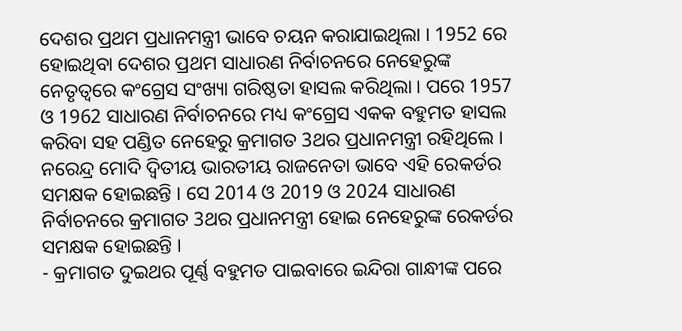ଦେଶର ପ୍ରଥମ ପ୍ରଧାନମନ୍ତ୍ରୀ ଭାବେ ଚୟନ କରାଯାଇଥିଲା । 1952 ରେ ହୋଇଥିବା ଦେଶର ପ୍ରଥମ ସାଧାରଣ ନିର୍ବାଚନରେ ନେହେରୁଙ୍କ ନେତୃତ୍ବରେ କଂଗ୍ରେସ ସଂଖ୍ୟା ଗରିଷ୍ଠତା ହାସଲ କରିଥିଲା । ପରେ 1957 ଓ 1962 ସାଧାରଣ ନିର୍ବାଚନରେ ମଧ୍ୟ କଂଗ୍ରେସ ଏକକ ବହୁମତ ହାସଲ କରିବା ସହ ପଣ୍ଡିତ ନେହେରୁ କ୍ରମାଗତ 3ଥର ପ୍ରଧାନମନ୍ତ୍ରୀ ରହିଥିଲେ । ନରେନ୍ଦ୍ର ମୋଦି ଦ୍ବିତୀୟ ଭାରତୀୟ ରାଜନେତା ଭାବେ ଏହି ରେକର୍ଡର ସମକ୍ଷକ ହୋଇଛନ୍ତି । ସେ 2014 ଓ 2019 ଓ 2024 ସାଧାରଣ ନିର୍ବାଚନରେ କ୍ରମାଗତ 3ଥର ପ୍ରଧାନମନ୍ତ୍ରୀ ହୋଇ ନେହେରୁଙ୍କ ରେକର୍ଡର ସମକ୍ଷକ ହୋଇଛନ୍ତି ।
- କ୍ରମାଗତ ଦୁଇଥର ପୂର୍ଣ୍ଣ ବହୁମତ ପାଇବାରେ ଇନ୍ଦିରା ଗାନ୍ଧୀଙ୍କ ପରେ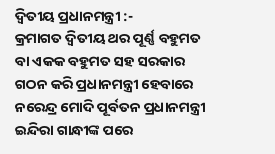ଦ୍ବିତୀୟ ପ୍ରଧାନମନ୍ତ୍ରୀ :-
କ୍ରମାଗତ ଦ୍ବିତୀୟ ଥର ପୂର୍ଣ୍ଣ ବହୁମତ ବା ଏକକ ବହୁମତ ସହ ସରକାର ଗଠନ କରି ପ୍ରଧାନମନ୍ତ୍ରୀ ହେବାରେ ନରେନ୍ଦ୍ର ମୋଦି ପୂର୍ବତନ ପ୍ରଧାନମନ୍ତ୍ରୀ ଇନ୍ଦିରା ଗାନ୍ଧୀଙ୍କ ପରେ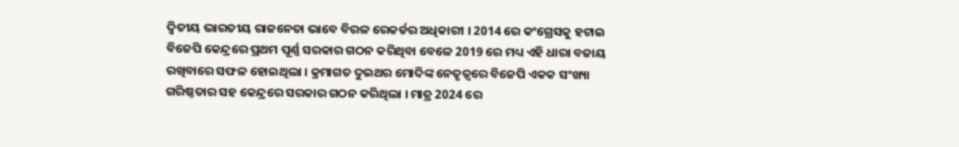ଦ୍ବିତୀୟ ଭାରତୀୟ ରାଜନେତା ଭାବେ ବିରଳ ରେକର୍ଡର ଅଧିକାରୀ । 2014 ରେ କଂଗ୍ରେସକୁ ହଟାଇ ବିଜେପି କେନ୍ଦ୍ରରେ ପ୍ରଥମ ପୂର୍ଣ୍ଣ ସରକାର ଗଠନ କରିଥିବା ବେଳେ 2019 ରେ ମଧ୍ୟ ଏହି ଧାରା ବଜାୟ ରଖିବାରେ ସଫଳ ହୋଇଥିଲା । କ୍ରମାଗତ ଦୁଇଥର ମୋଦିଙ୍କ ନେତୃତ୍ବରେ ବିଜେପି ଏକକ ସଂଖ୍ୟା ଗରିଷ୍ଠତାର ସହ କେନ୍ଦ୍ରରେ ସରକାର ଗଠନ କରିଥିଲା । ମାତ୍ର 2024 ରେ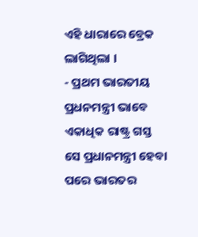ଏହି ଧାରାରେ ବ୍ରେକ ଲାଗିଥିଲା ।
- ପ୍ରଥମ ଭାରତୀୟ ପ୍ରଧନମନ୍ତ୍ରୀ ଭାବେ ଏକାଧିକ ରାଷ୍ଟ୍ର ଗସ୍ତ
ସେ ପ୍ରଧାନମନ୍ତ୍ରୀ ହେବା ପରେ ଭାରତର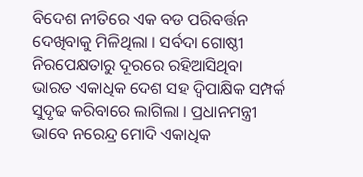ବିଦେଶ ନୀତିରେ ଏକ ବଡ ପରିବର୍ତ୍ତନ ଦେଖିବାକୁ ମିଳିଥିଲା । ସର୍ବଦା ଗୋଷ୍ଠୀ ନିରପେକ୍ଷତାରୁ ଦୂରରେ ରହିଆସିଥିବା ଭାରତ ଏକାଧିକ ଦେଶ ସହ ଦ୍ବିପାକ୍ଷିକ ସମ୍ପର୍କ ସୁଦୃଢ କରିବାରେ ଲାଗିଲା । ପ୍ରଧାନମନ୍ତ୍ରୀ ଭାବେ ନରେନ୍ଦ୍ର ମୋଦି ଏକାଧିକ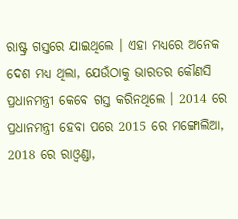ରାଷ୍ଟ୍ର ଗସ୍ତରେ ଯାଇଥିଲେ । ଏହା ମଧ୍ୟରେ ଅନେକ ଦେଶ ମଧ୍ୟ ଥିଲା, ଯେଉଁଠାକୁ ଭାରତର କୌଣସି ପ୍ରଧାନମନ୍ତ୍ରୀ କେବେ ଗସ୍ତ କରିନଥିଲେ । 2014 ରେ ପ୍ରଧାନମନ୍ତ୍ରୀ ହେବା ପରେ 2015 ରେ ମଙ୍ଗୋଲିଆ, 2018 ରେ ରାଓ୍ବଣ୍ଡା,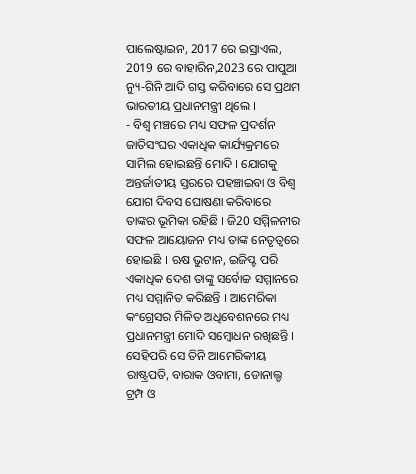ପାଲେଷ୍ଟାଇନ, 2017 ରେ ଇସ୍ରାଏଲ, 2019 ରେ ବାହାରିନ,2023 ରେ ପାପୁଆ ନ୍ୟୁ-ଗିନି ଆଦି ଗସ୍ତ କରିବାରେ ସେ ପ୍ରଥମ ଭାରତୀୟ ପ୍ରଧାନମନ୍ତ୍ରୀ ଥିଲେ ।
- ବିଶ୍ବ ମଞ୍ଚରେ ମଧ୍ୟ ସଫଳ ପ୍ରଦର୍ଶନ
ଜାତିସଂଘର ଏକାଧିକ କାର୍ଯ୍ୟକ୍ରମରେ ସାମିଲ ହୋଇଛନ୍ତି ମୋଦି । ଯୋଗକୁ ଅନ୍ତର୍ଜାତୀୟ ସ୍ତରରେ ପହଞ୍ଚାଇବା ଓ ବିଶ୍ବ ଯୋଗ ଦିବସ ଘୋଷଣା କରିବାରେ ତାଙ୍କର ଭୂମିକା ରହିଛି । ଜି20 ସମ୍ମିଳନୀର ସଫଳ ଆୟୋଜନ ମଧ୍ୟ ତାଙ୍କ ନେତୃତ୍ବରେ ହୋଇଛି । ଋଷ ଭୁଟାନ, ଇଜିପ୍ଟ ପରି ଏକାଧିକ ଦେଶ ତାଙ୍କୁ ସର୍ବୋଚ୍ଚ ସମ୍ମାନରେ ମଧ୍ୟ ସମ୍ମାନିତ କରିଛନ୍ତି । ଆମେରିକା କଂଗ୍ରେସର ମିଳିତ ଅଧିବେଶନରେ ମଧ୍ୟ ପ୍ରଧାନମନ୍ତ୍ରୀ ମୋଦି ସମ୍ବୋଧନ ରଖିଛନ୍ତି । ସେହିପରି ସେ ତିନି ଆମେରିକୀୟ ରାଷ୍ଟ୍ରପତି, ବାରାକ ଓବାମା, ଡୋନାଲ୍ଡ ଟ୍ରମ୍ପ ଓ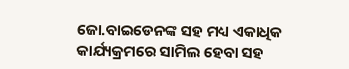ଜୋ.ବାଇଡେନଙ୍କ ସହ ମଧ୍ୟ ଏକାଧିକ କାର୍ଯ୍ୟକ୍ରମରେ ସାମିଲ ହେବା ସହ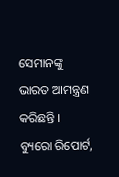ସେମାନଙ୍କୁ ଭାରତ ଆମନ୍ତ୍ରଣ କରିଛନ୍ତି ।
ବ୍ୟୁରୋ ରିପୋର୍ଟ,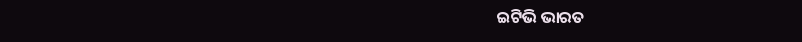ଇଟିଭି ଭାରତ